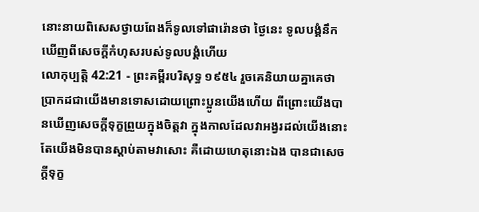នោះនាយពិសេសថ្វាយពែងក៏ទូលទៅផារ៉ោនថា ថ្ងៃនេះ ទូលបង្គំនឹកឃើញពីសេចក្ដីកំហុសរបស់ទូលបង្គំហើយ
លោកុប្បត្តិ 42:21 - ព្រះគម្ពីរបរិសុទ្ធ ១៩៥៤ រួចគេនិយាយគ្នាគេថា ប្រាកដជាយើងមានទោសដោយព្រោះប្អូនយើងហើយ ពីព្រោះយើងបានឃើញសេចក្ដីទុក្ខព្រួយក្នុងចិត្តវា ក្នុងកាលដែលវាអង្វរដល់យើងនោះ តែយើងមិនបានស្តាប់តាមវាសោះ គឺដោយហេតុនោះឯង បានជាសេចក្ដីទុក្ខ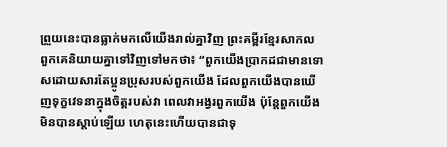ព្រួយនេះបានធ្លាក់មកលើយើងរាល់គ្នាវិញ ព្រះគម្ពីរខ្មែរសាកល ពួកគេនិយាយគ្នាទៅវិញទៅមកថា៖ “ពួកយើងប្រាកដជាមានទោសដោយសារតែប្អូនប្រុសរបស់ពួកយើង ដែលពួកយើងបានឃើញទុក្ខវេទនាក្នុងចិត្តរបស់វា ពេលវាអង្វរពួកយើង ប៉ុន្តែពួកយើងមិនបានស្ដាប់ឡើយ ហេតុនេះហើយបានជាទុ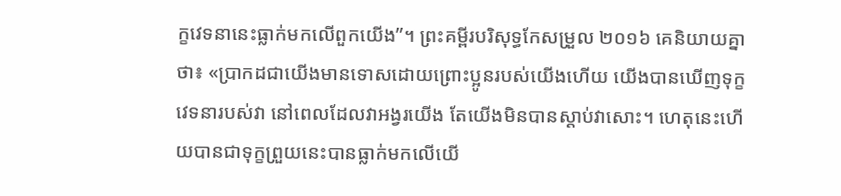ក្ខវេទនានេះធ្លាក់មកលើពួកយើង”។ ព្រះគម្ពីរបរិសុទ្ធកែសម្រួល ២០១៦ គេនិយាយគ្នាថា៖ «ប្រាកដជាយើងមានទោសដោយព្រោះប្អូនរបស់យើងហើយ យើងបានឃើញទុក្ខវេទនារបស់វា នៅពេលដែលវាអង្វរយើង តែយើងមិនបានស្តាប់វាសោះ។ ហេតុនេះហើយបានជាទុក្ខព្រួយនេះបានធ្លាក់មកលើយើ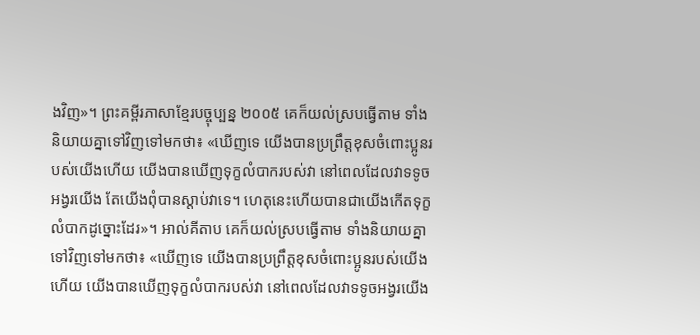ងវិញ»។ ព្រះគម្ពីរភាសាខ្មែរបច្ចុប្បន្ន ២០០៥ គេក៏យល់ស្របធ្វើតាម ទាំងនិយាយគ្នាទៅវិញទៅមកថា៖ «ឃើញទេ យើងបានប្រព្រឹត្តខុសចំពោះប្អូនរបស់យើងហើយ យើងបានឃើញទុក្ខលំបាករបស់វា នៅពេលដែលវាទទូចអង្វរយើង តែយើងពុំបានស្ដាប់វាទេ។ ហេតុនេះហើយបានជាយើងកើតទុក្ខលំបាកដូច្នោះដែរ»។ អាល់គីតាប គេក៏យល់ស្របធ្វើតាម ទាំងនិយាយគ្នាទៅវិញទៅមកថា៖ «ឃើញទេ យើងបានប្រព្រឹត្តខុសចំពោះប្អូនរបស់យើងហើយ យើងបានឃើញទុក្ខលំបាករបស់វា នៅពេលដែលវាទទូចអង្វរយើង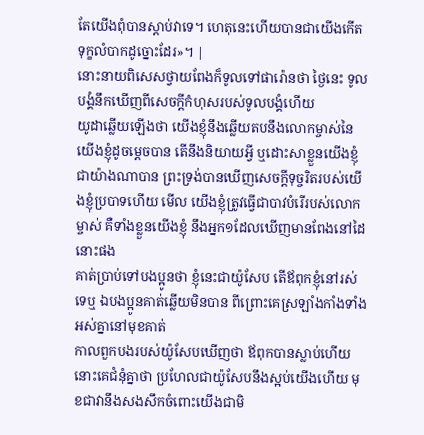តែយើងពុំបានស្តាប់វាទេ។ ហេតុនេះហើយបានជាយើងកើតទុក្ខលំបាកដូច្នោះដែរ»។ |
នោះនាយពិសេសថ្វាយពែងក៏ទូលទៅផារ៉ោនថា ថ្ងៃនេះ ទូលបង្គំនឹកឃើញពីសេចក្ដីកំហុសរបស់ទូលបង្គំហើយ
យូដាឆ្លើយឡើងថា យើងខ្ញុំនឹងឆ្លើយតបនឹងលោកម្ចាស់នៃយើងខ្ញុំដូចម្តេចបាន តើនឹងនិយាយអ្វី ឬដោះសាខ្លួនយើងខ្ញុំជាយ៉ាងណាបាន ព្រះទ្រង់បានឃើញសេចក្ដីទុច្ចរិតរបស់យើងខ្ញុំប្របាទហើយ មើល យើងខ្ញុំត្រូវធ្វើជាបាវបំរើរបស់លោកម្ចាស់ គឺទាំងខ្លួនយើងខ្ញុំ នឹងអ្នក១ដែលឃើញមានពែងនៅដៃនោះផង
គាត់ប្រាប់ទៅបងប្អូនថា ខ្ញុំនេះជាយ៉ូសែប តើឪពុកខ្ញុំនៅរស់ទេឬ ឯបងប្អូនគាត់ឆ្លើយមិនបាន ពីព្រោះគេស្រឡាំងកាំងទាំងអស់គ្នានៅមុខគាត់
កាលពួកបងរបស់យ៉ូសែបឃើញថា ឪពុកបានស្លាប់ហើយ នោះគេជំនុំគ្នាថា ប្រហែលជាយ៉ូសែបនឹងស្អប់យើងហើយ មុខជាវានឹងសងសឹកចំពោះយើងជាមិ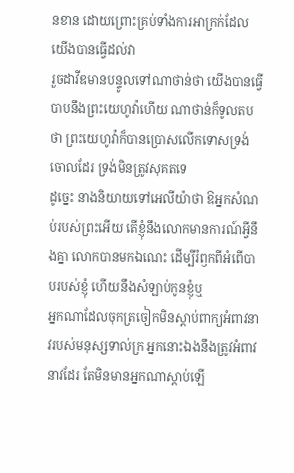នខាន ដោយព្រោះគ្រប់ទាំងការអាក្រក់ដែលយើងបានធ្វើដល់វា
រួចដាវីឌមានបន្ទូលទៅណាថាន់ថា យើងបានធ្វើបាបនឹងព្រះយេហូវ៉ាហើយ ណាថាន់ក៏ទូលតបថា ព្រះយេហូវ៉ាក៏បានប្រោសលើកទោសទ្រង់ចោលដែរ ទ្រង់មិនត្រូវសុគតទេ
ដូច្នេះ នាងនិយាយទៅអេលីយ៉ាថា ឱអ្នកសំណប់របស់ព្រះអើយ តើខ្ញុំនឹងលោកមានការណ៍អ្វីនឹងគ្នា លោកបានមកឯណេះ ដើម្បីរំឭកពីអំពើបាបរបស់ខ្ញុំ ហើយនឹងសំឡាប់កូនខ្ញុំឬ
អ្នកណាដែលចុកត្រចៀកមិនស្តាប់ពាក្យអំពាវនាវរបស់មនុស្សទាល់ក្រ អ្នកនោះឯងនឹងត្រូវអំពាវនាវដែរ តែមិនមានអ្នកណាស្តាប់ឡើ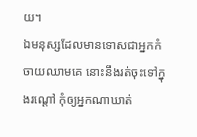យ។
ឯមនុស្សដែលមានទោសជាអ្នកកំចាយឈាមគេ នោះនឹងរត់ចុះទៅក្នុងរណ្តៅ កុំឲ្យអ្នកណាឃាត់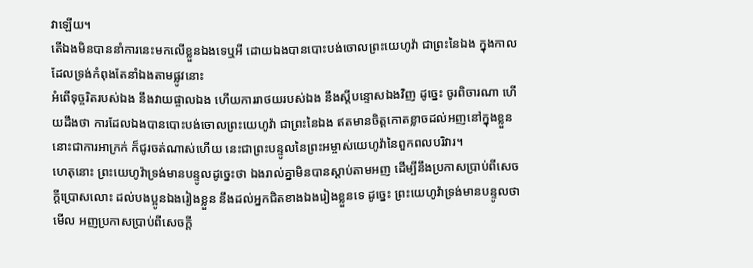វាឡើយ។
តើឯងមិនបាននាំការនេះមកលើខ្លួនឯងទេឬអី ដោយឯងបានបោះបង់ចោលព្រះយេហូវ៉ា ជាព្រះនៃឯង ក្នុងកាលដែលទ្រង់កំពុងតែនាំឯងតាមផ្លូវនោះ
អំពើទុច្ចរិតរបស់ឯង នឹងវាយផ្ចាលឯង ហើយការរាថយរបស់ឯង នឹងស្តីបន្ទោសឯងវិញ ដូច្នេះ ចូរពិចារណា ហើយដឹងថា ការដែលឯងបានបោះបង់ចោលព្រះយេហូវ៉ា ជាព្រះនៃឯង ឥតមានចិត្តកោតខ្លាចដល់អញនៅក្នុងខ្លួន នោះជាការអាក្រក់ ក៏ជូរចត់ណាស់ហើយ នេះជាព្រះបន្ទូលនៃព្រះអម្ចាស់យេហូវ៉ានៃពួកពលបរិវារ។
ហេតុនោះ ព្រះយេហូវ៉ាទ្រង់មានបន្ទូលដូច្នេះថា ឯងរាល់គ្នាមិនបានស្តាប់តាមអញ ដើម្បីនឹងប្រកាសប្រាប់ពីសេចក្ដីប្រោសលោះ ដល់បងប្អូនឯងរៀងខ្លួន នឹងដល់អ្នកជិតខាងឯងរៀងខ្លួនទេ ដូច្នេះ ព្រះយេហូវ៉ាទ្រង់មានបន្ទូលថា មើល អញប្រកាសប្រាប់ពីសេចក្ដី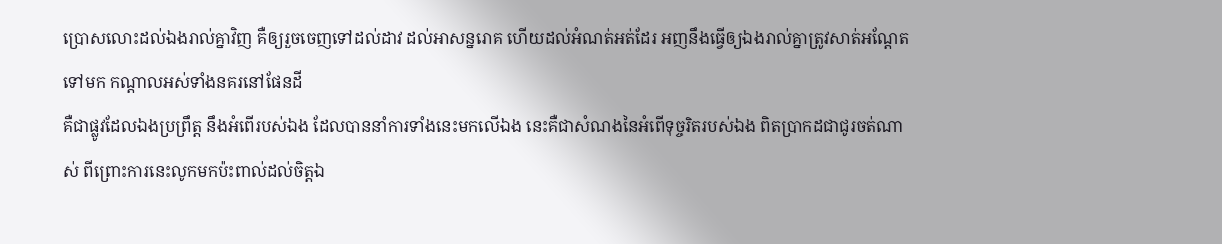ប្រោសលោះដល់ឯងរាល់គ្នាវិញ គឺឲ្យរួចចេញទៅដល់ដាវ ដល់អាសន្នរោគ ហើយដល់អំណត់អត់ដែរ អញនឹងធ្វើឲ្យឯងរាល់គ្នាត្រូវសាត់អណ្តែតទៅមក កណ្តាលអស់ទាំងនគរនៅផែនដី
គឺជាផ្លូវដែលឯងប្រព្រឹត្ត នឹងអំពើរបស់ឯង ដែលបាននាំការទាំងនេះមកលើឯង នេះគឺជាសំណងនៃអំពើទុច្ចរិតរបស់ឯង ពិតប្រាកដជាជូរចត់ណាស់ ពីព្រោះការនេះលូកមកប៉ះពាល់ដល់ចិត្តឯ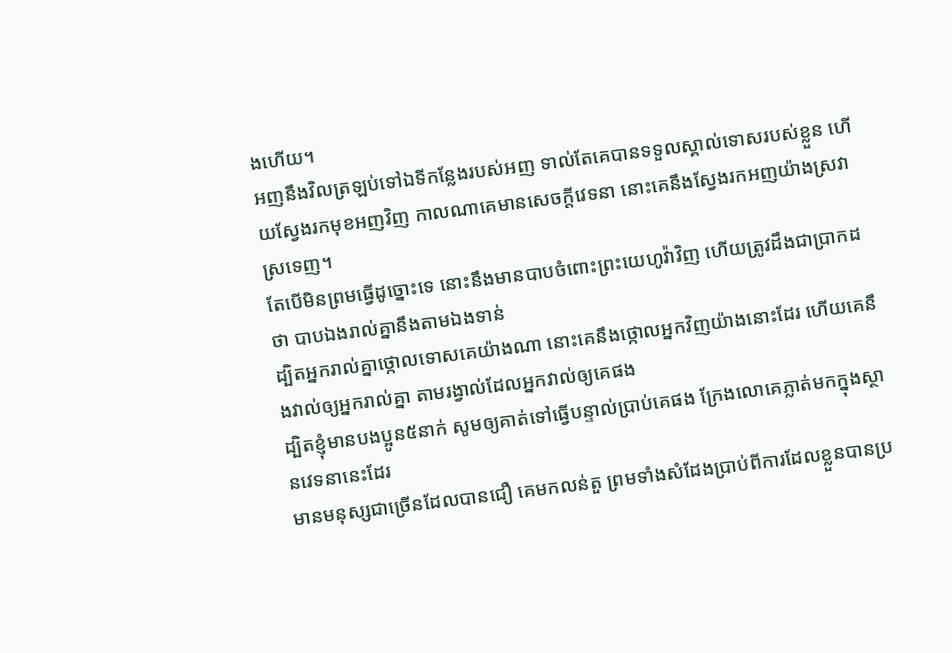ងហើយ។
អញនឹងវិលត្រឡប់ទៅឯទីកន្លែងរបស់អញ ទាល់តែគេបានទទួលស្គាល់ទោសរបស់ខ្លួន ហើយស្វែងរកមុខអញវិញ កាលណាគេមានសេចក្ដីវេទនា នោះគេនឹងស្វែងរកអញយ៉ាងស្រវាស្រទេញ។
តែបើមិនព្រមធ្វើដូច្នោះទេ នោះនឹងមានបាបចំពោះព្រះយេហូវ៉ាវិញ ហើយត្រូវដឹងជាប្រាកដថា បាបឯងរាល់គ្នានឹងតាមឯងទាន់
ដ្បិតអ្នករាល់គ្នាថ្កោលទោសគេយ៉ាងណា នោះគេនឹងថ្កោលអ្នកវិញយ៉ាងនោះដែរ ហើយគេនឹងវាល់ឲ្យអ្នករាល់គ្នា តាមរង្វាល់ដែលអ្នកវាល់ឲ្យគេផង
ដ្បិតខ្ញុំមានបងប្អូន៥នាក់ សូមឲ្យគាត់ទៅធ្វើបន្ទាល់ប្រាប់គេផង ក្រែងលោគេភ្លាត់មកក្នុងស្ថានវេទនានេះដែរ
មានមនុស្សជាច្រើនដែលបានជឿ គេមកលន់តួ ព្រមទាំងសំដែងប្រាប់ពីការដែលខ្លួនបានប្រ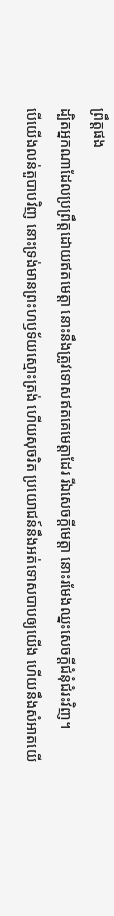ព្រឹត្តផង
ដ្បិតអ្នកណាដែលប្រព្រឹត្តដោយឥតមេត្តា នោះនឹងត្រូវទោសឥតគេមេត្តាដែរ រីឯសេចក្ដីមេត្តា នោះរមែងឈ្នះសេចក្ដីជំនុំជំរះវិញ។
បើយើងលន់តួបាបវិញ នោះទ្រង់មានព្រះហឫទ័យស្មោះត្រង់ ហើយសុចរិត ប្រយោជន៍នឹងអត់ទោសបាបឲ្យយើង ហើយនឹងសំអាតយើ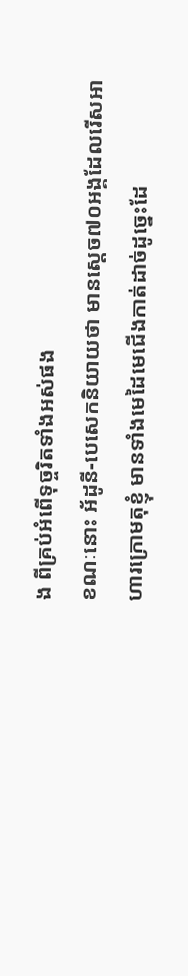ង ពីគ្រប់អំពើទុច្ចរិតទាំងអស់ផង
ខណៈនោះ អ័ដូនី-បេសេកនិយាយថា មានស្តេច៧០អង្គដែលរើសអាហារក្រោមតុខ្ញុំ មានទាំងមេដៃមេជើងកាត់ដាច់ដូច្នេះដែ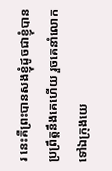រ នេះគឺព្រះបានសងខ្ញុំដូចជាខ្ញុំបានប្រព្រឹត្តនឹងគេហើយ រួចគេនាំលោកទៅឯក្រុងយេ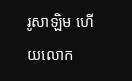រូសាឡិម ហើយលោក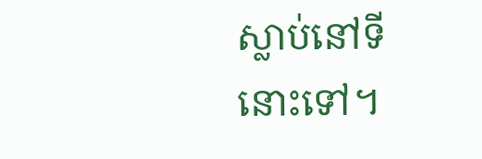ស្លាប់នៅទីនោះទៅ។